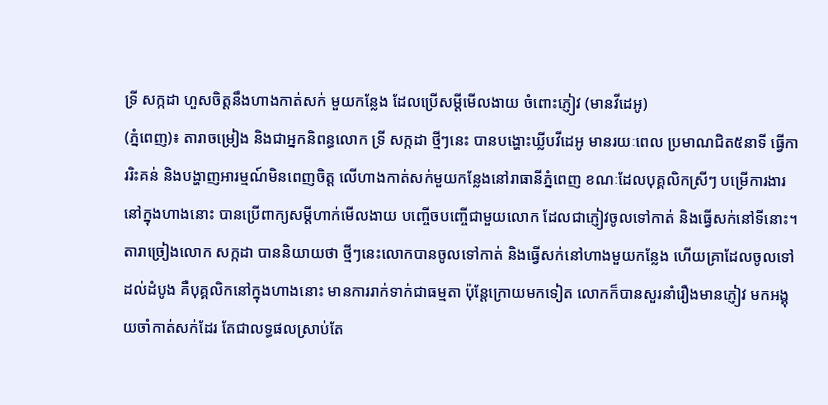ទ្រី សក្កដា ហួសចិត្តនឹងហាងកាត់សក់ មួយកន្លែង ដែលប្រើសម្តីមើលងាយ ចំពោះភ្ញៀវ (មានវីដេអូ)
(ភ្នំពេញ)៖ តារាចម្រៀង និងជាអ្នកនិពន្ធលោក ទី្រ សក្កដា ថ្មីៗនេះ បានបង្ហោះឃ្លីបវីដេអូ មានរយៈពេល ប្រមាណជិត៥នាទី ធ្វើការរិះគន់ និងបង្ហាញអារម្មណ៍មិនពេញចិត្ត លើហាងកាត់សក់មួយកន្លែងនៅរាធានីភ្នំពេញ ខណៈដែលបុគ្គលិកស្រីៗ បម្រើការងារនៅក្នុងហាងនោះ បានប្រើពាក្យសម្តីហាក់មើលងាយ បញ្ចើចបញ្ចើជាមួយលោក ដែលជាភ្ញៀវចូលទៅកាត់ និងធ្វើសក់នៅទីនោះ។
តារាច្រៀងលោក សក្កដា បាននិយាយថា ថ្មីៗនេះលោកបានចូលទៅកាត់ និងធ្វើសក់នៅហាងមួយកន្លែង ហើយគ្រាដែលចូលទៅដល់ដំបូង គឺបុគ្គលិកនៅក្នុងហាងនោះ មានការរាក់ទាក់ជាធម្មតា ប៉ុន្តែក្រោយមកទៀត លោកក៏បានសួរនាំរឿងមានភ្ញៀវ មកអង្គុយចាំកាត់សក់ដែរ តែជាលទ្ធផលស្រាប់តែ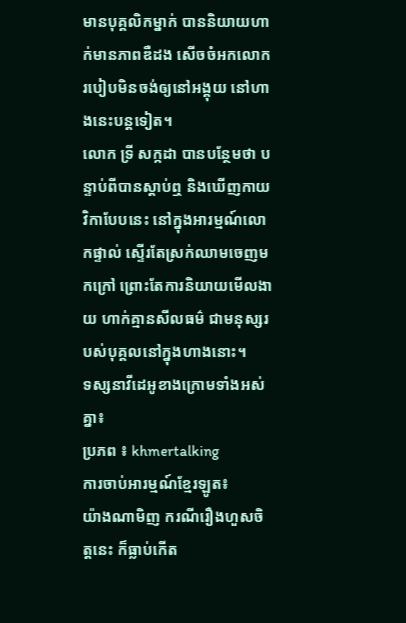មានបុគ្គលិកម្នាក់ បាននិយាយហាក់មានភាពឌឺដង សើចចំអកលោក របៀបមិនចង់ឲ្យនៅអង្គុយ នៅហាងនេះបន្តទៀត។
លោក ទី្រ សក្កដា បានបន្ថែមថា បន្ទាប់ពីបានស្តាប់ឮ និងឃើញកាយវិកាបែបនេះ នៅក្នុងអារម្មណ៍លោកផ្ទាល់ ស្ទើរតែស្រក់ឈាមចេញមកក្រៅ ព្រោះតែការនិយាយមើលងាយ ហាក់គ្មានសីលធម៌ ជាមនុស្សរបស់បុគ្គលនៅក្នុងហាងនោះ។
ទស្សនាវីដេអូខាងក្រោមទាំងអស់គ្នា៖
ប្រភព ៖ khmertalking
ការចាប់អារម្មណ៍ខ្មែរឡូត៖
យ៉ាងណាមិញ ករណីរឿងហួសចិត្ដនេះ ក៏ធ្លាប់កើត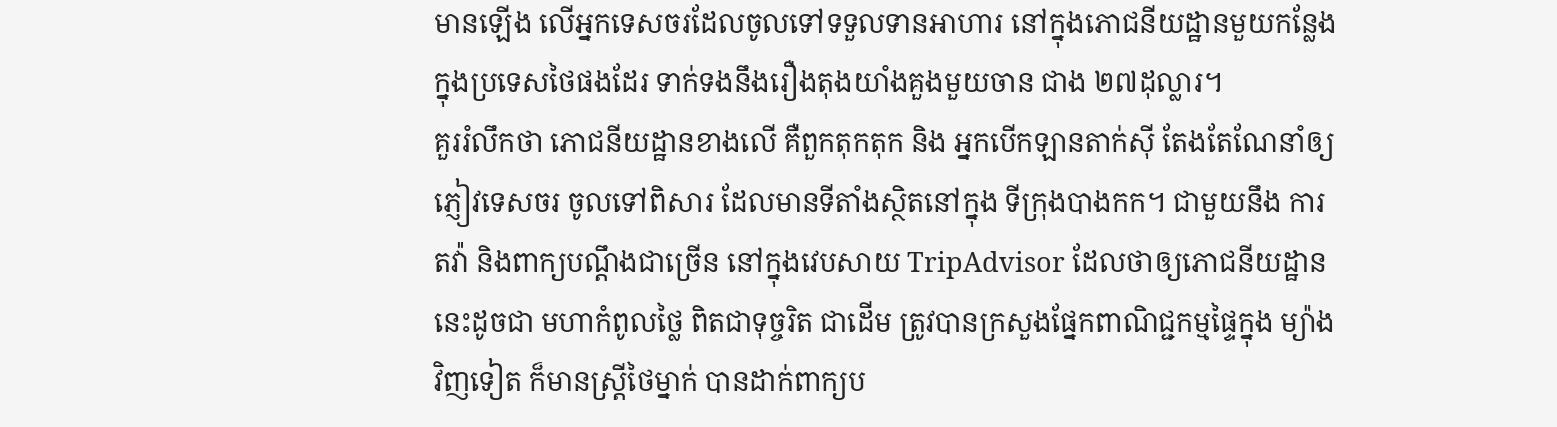មានឡើង លើអ្នកទេសចរដែលចូលទៅទទួលទានអាហារ នៅក្នុងភោជនីយដ្ឋានមួយកន្លែង ក្នុងប្រទេសថៃផងដែរ ទាក់ទងនឹងរឿងតុងយាំងគួងមួយចាន ជាង ២៧ដុល្លារ។
គួររំលឹកថា ភោជនីយដ្ឋានខាងលើ គឺពួកតុកតុក និង អ្នកបើកឡានតាក់ស៊ី តែងតែណែនាំឲ្យ ភ្ញៀវទេសចរ ចូលទៅពិសារ ដែលមានទីតាំងស្ថិតនៅក្នុង ទីក្រុងបាងកក។ ជាមួយនឹង ការតវ៉ា និងពាក្យបណ្ដឹងជាច្រើន នៅក្នុងវេបសាយ TripAdvisor ដែលថាឲ្យភោជនីយដ្ឋាននេះដូចជា មហាកំពូលថ្លៃ ពិតជាទុច្ចរិត ជាដើម ត្រូវបានក្រសួងផ្នែកពាណិជ្ជកម្មផ្ទៃក្នុង ម្យ៉ាងវិញទៀត ក៏មានស្ដ្រីថៃម្នាក់ បានដាក់ពាក្យប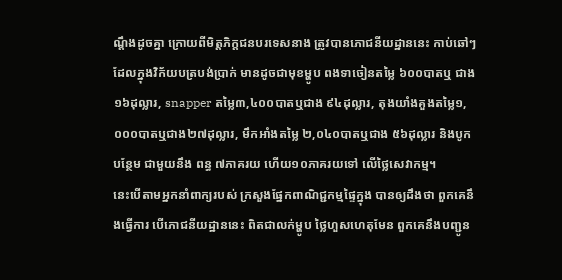ណ្ដឹងដូចគ្នា ក្រោយពីមិត្ដភិក្ដជនបរទេសនាង ត្រូវបានភោជនីយដ្ឋាននេះ កាប់ឆៅៗ ដែលក្នុងវិក័យបត្របង់ប្រាក់ មានដូចជាមុខម្ហូប ពងទាចៀនតម្លៃ ៦០០បាតឬ ជាង១៦ដុល្លារ, snapper តម្លៃ៣,៤០០បាតឬជាង ៩៤ដុល្លារ, តុងយាំងគួងតម្លៃ១,០០០បាតឬជាង២៧ដុល្លារ, មឹកអាំងតម្លៃ ២,០៤០បាតឬជាង ៥៦ដុល្លារ និងបូកបន្ថែម ជាមួយនឹង ពន្ធ ៧ភាគរយ ហើយ១០ភាគរយទៅ លើថ្លៃសេវាកម្ម។
នេះបើតាមអ្នកនាំពាក្យរបស់ ក្រសួងផ្នែកពាណិជ្ជកម្មផ្ទៃក្នុង បានឲ្យដឹងថា ពួកគេនឹងធ្វើការ បើភោជនីយដ្ឋាននេះ ពិតជាលក់ម្ហូប ថ្លៃហួសហេតុមែន ពួកគេនឹងបញ្ជូន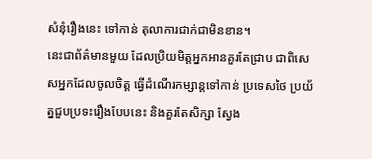សំនុំរឿងនេះ ទៅកាន់ តុលាការជាក់ជាមិនខាន។
នេះជាព័ត៌មានមួយ ដែលប្រិយមិត្ដអ្នកអានគួរតែជ្រាប ជាពិសេសអ្នកដែលចូលចិត្ដ ធ្វើដំណើរកម្សាន្ដទៅកាន់ ប្រទេសថៃ ប្រយ័ត្នជួបប្រទះរឿងបែបនេះ និងគួរតែសិក្សា ស្វែង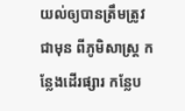យល់ឲ្យបានត្រឹមត្រូវ ជាមុន ពីភូមិសាស្ដ្រ កន្លែងដើរផ្សារ កន្លែប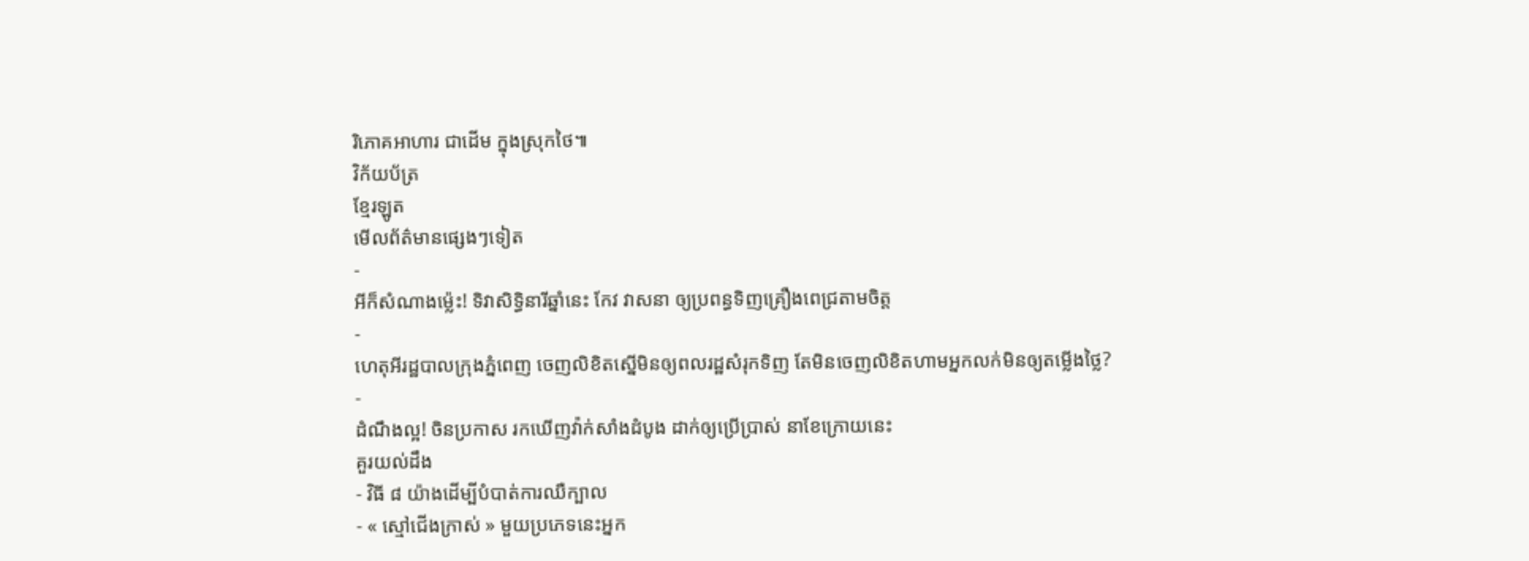រិភោគអាហារ ជាដើម ក្នុងស្រុកថៃ៕
វិក័យប័ត្រ
ខ្មែរឡូត
មើលព័ត៌មានផ្សេងៗទៀត
-
អីក៏សំណាងម្ល៉េះ! ទិវាសិទ្ធិនារីឆ្នាំនេះ កែវ វាសនា ឲ្យប្រពន្ធទិញគ្រឿងពេជ្រតាមចិត្ត
-
ហេតុអីរដ្ឋបាលក្រុងភ្នំពេញ ចេញលិខិតស្នើមិនឲ្យពលរដ្ឋសំរុកទិញ តែមិនចេញលិខិតហាមអ្នកលក់មិនឲ្យតម្លើងថ្លៃ?
-
ដំណឹងល្អ! ចិនប្រកាស រកឃើញវ៉ាក់សាំងដំបូង ដាក់ឲ្យប្រើប្រាស់ នាខែក្រោយនេះ
គួរយល់ដឹង
- វិធី ៨ យ៉ាងដើម្បីបំបាត់ការឈឺក្បាល
- « ស្មៅជើងក្រាស់ » មួយប្រភេទនេះអ្នក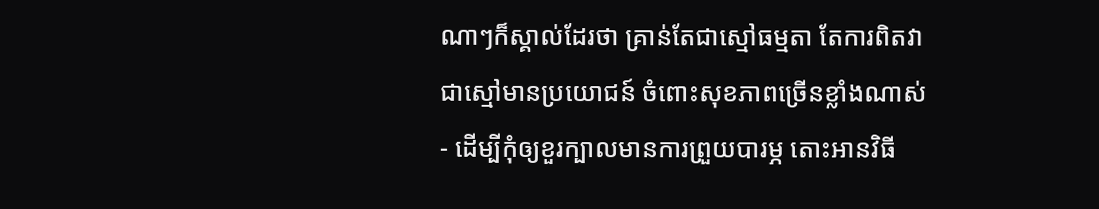ណាៗក៏ស្គាល់ដែរថា គ្រាន់តែជាស្មៅធម្មតា តែការពិតវាជាស្មៅមានប្រយោជន៍ ចំពោះសុខភាពច្រើនខ្លាំងណាស់
- ដើម្បីកុំឲ្យខួរក្បាលមានការព្រួយបារម្ភ តោះអានវិធី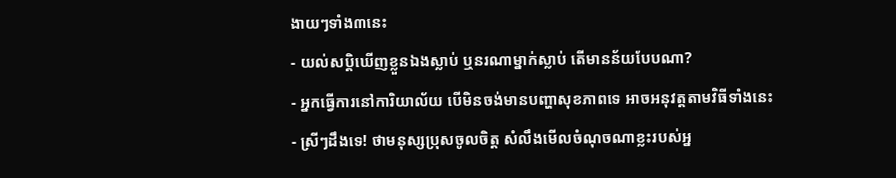ងាយៗទាំង៣នេះ
- យល់សប្តិឃើញខ្លួនឯងស្លាប់ ឬនរណាម្នាក់ស្លាប់ តើមានន័យបែបណា?
- អ្នកធ្វើការនៅការិយាល័យ បើមិនចង់មានបញ្ហាសុខភាពទេ អាចអនុវត្តតាមវិធីទាំងនេះ
- ស្រីៗដឹងទេ! ថាមនុស្សប្រុសចូលចិត្ត សំលឹងមើលចំណុចណាខ្លះរបស់អ្ន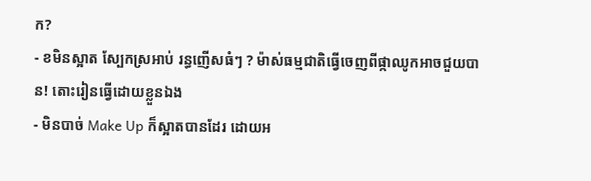ក?
- ខមិនស្អាត ស្បែកស្រអាប់ រន្ធញើសធំៗ ? ម៉ាស់ធម្មជាតិធ្វើចេញពីផ្កាឈូកអាចជួយបាន! តោះរៀនធ្វើដោយខ្លួនឯង
- មិនបាច់ Make Up ក៏ស្អាតបានដែរ ដោយអ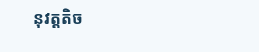នុវត្តតិច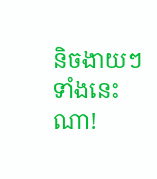និចងាយៗទាំងនេះណា!